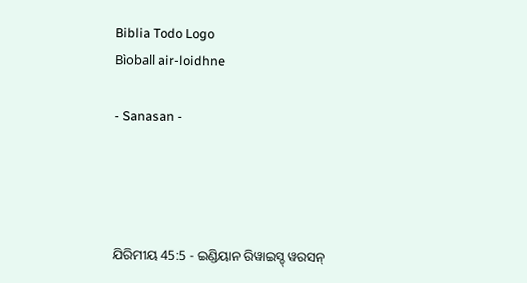Biblia Todo Logo
Bìoball air-loidhne

- Sanasan -




ଯିରିମୀୟ 45:5 - ଇଣ୍ଡିୟାନ ରିୱାଇସ୍ଡ୍ ୱରସନ୍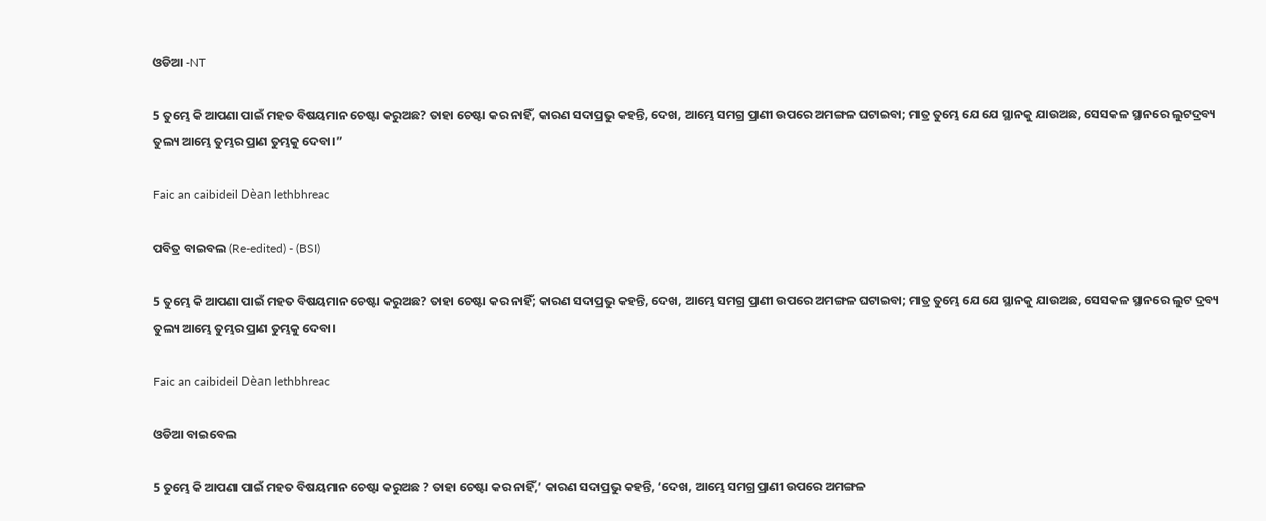ଓଡିଆ -NT

5 ତୁମ୍ଭେ କି ଆପଣା ପାଇଁ ମହତ ବିଷୟମାନ ଚେଷ୍ଟା କରୁଅଛ? ତାହା ଚେଷ୍ଟା କର ନାହିଁ, କାରଣ ସଦାପ୍ରଭୁ କହନ୍ତି, ଦେଖ, ଆମ୍ଭେ ସମଗ୍ର ପ୍ରାଣୀ ଉପରେ ଅମଙ୍ଗଳ ଘଟାଇବା; ମାତ୍ର ତୁମ୍ଭେ ଯେ ଯେ ସ୍ଥାନକୁ ଯାଉଅଛ, ସେସକଳ ସ୍ଥାନରେ ଲୁଟଦ୍ରବ୍ୟ ତୁଲ୍ୟ ଆମ୍ଭେ ତୁମ୍ଭର ପ୍ରାଣ ତୁମ୍ଭକୁ ଦେବା।”

Faic an caibideil Dèan lethbhreac

ପବିତ୍ର ବାଇବଲ (Re-edited) - (BSI)

5 ତୁମ୍ଭେ କି ଆପଣା ପାଇଁ ମହତ ବିଷୟମାନ ଚେଷ୍ଟା କରୁଅଛ? ତାହା ଚେଷ୍ଟା କର ନାହିଁ; କାରଣ ସଦାପ୍ରଭୁ କହନ୍ତି, ଦେଖ, ଆମ୍ଭେ ସମଗ୍ର ପ୍ରାଣୀ ଉପରେ ଅମଙ୍ଗଳ ଘଟାଇବା; ମାତ୍ର ତୁମ୍ଭେ ଯେ ଯେ ସ୍ଥାନକୁ ଯାଉଅଛ, ସେସକଳ ସ୍ଥାନରେ ଲୁଟ ଦ୍ରବ୍ୟ ତୁଲ୍ୟ ଆମ୍ଭେ ତୁମ୍ଭର ପ୍ରାଣ ତୁମ୍ଭକୁ ଦେବା।

Faic an caibideil Dèan lethbhreac

ଓଡିଆ ବାଇବେଲ

5 ତୁମ୍ଭେ କି ଆପଣା ପାଇଁ ମହତ ବିଷୟମାନ ଚେଷ୍ଟା କରୁଅଛ ? ତାହା ଚେଷ୍ଟା କର ନାହିଁ,’ କାରଣ ସଦାପ୍ରଭୁ କହନ୍ତି, ‘ଦେଖ, ଆମ୍ଭେ ସମଗ୍ର ପ୍ରାଣୀ ଉପରେ ଅମଙ୍ଗଳ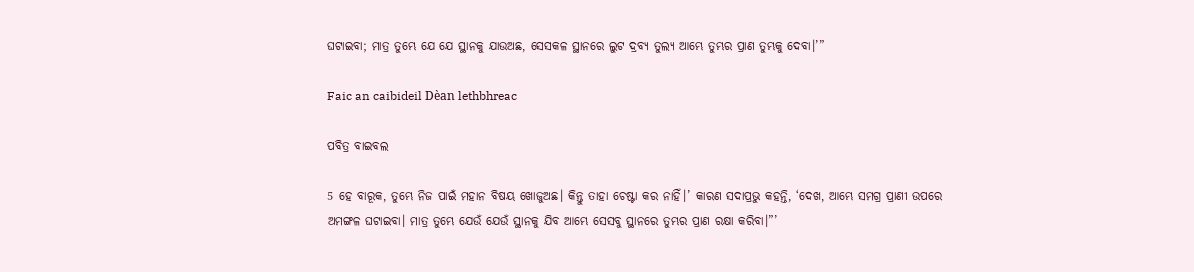ଘଟାଇବା; ମାତ୍ର ତୁମ୍ଭେ ଯେ ଯେ ସ୍ଥାନକୁ ଯାଉଅଛ, ସେସକଳ ସ୍ଥାନରେ ଲୁଟ ଦ୍ରବ୍ୟ ତୁଲ୍ୟ ଆମ୍ଭେ ତୁମ୍ଭର ପ୍ରାଣ ତୁମ୍ଭକୁ ଦେବା।’”

Faic an caibideil Dèan lethbhreac

ପବିତ୍ର ବାଇବଲ

5 ହେ ବାରୂକ, ତୁମ୍ଭେ ନିଜ ପାଇଁ ମହାନ ବିଷୟ ଖୋଜୁଅଛ। କିନ୍ତୁ ତାହା ଚେଷ୍ଟା କର ନାହିଁ।’ କାରଣ ସଦାପ୍ରଭୁ କହନ୍ତି, ‘ଦେଖ, ଆମ୍ଭେ ସମଗ୍ର ପ୍ରାଣୀ ଉପରେ ଅମଙ୍ଗଳ ଘଟାଇବା। ମାତ୍ର ତୁମ୍ଭେ ଯେଉଁ ଯେଉଁ ସ୍ଥାନକୁ ଯିବ ଆମ୍ଭେ ସେସବୁ ସ୍ଥାନରେ ତୁମ୍ଭର ପ୍ରାଣ ରକ୍ଷା କରିବା।”’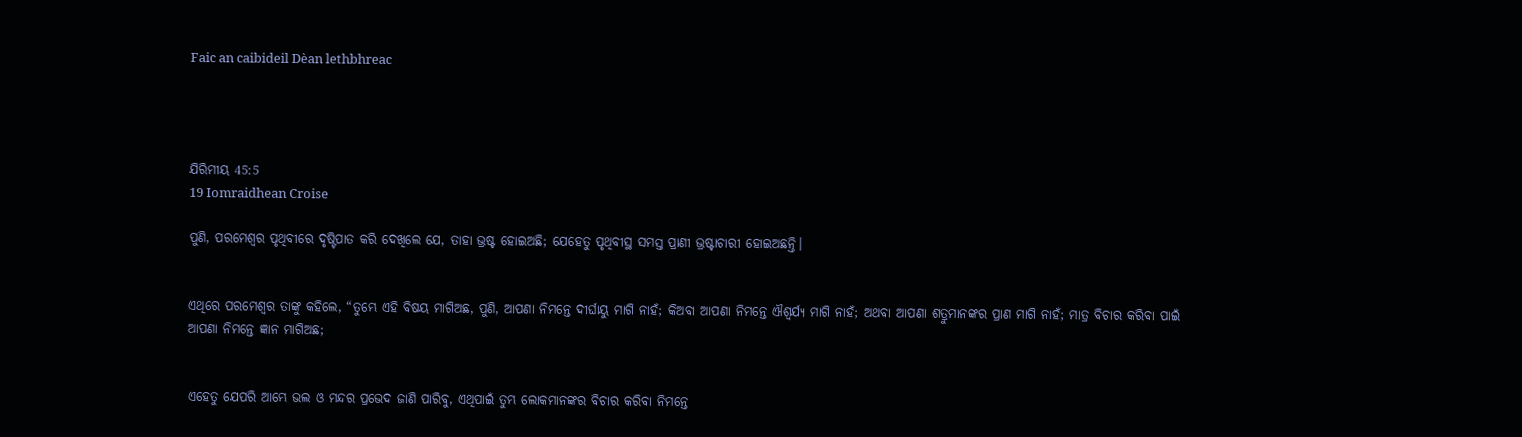Faic an caibideil Dèan lethbhreac




ଯିରିମୀୟ 45:5
19 Iomraidhean Croise

ପୁଣି, ପରମେଶ୍ୱର ପୃଥିବୀରେ ଦୃଷ୍ଟିପାତ କରି ଦେଖିଲେ ଯେ, ତାହା ଭ୍ରଷ୍ଟ ହୋଇଅଛି; ଯେହେତୁ ପୃଥିବୀସ୍ଥ ସମସ୍ତ ପ୍ରାଣୀ ଭ୍ରଷ୍ଟାଚାରୀ ହୋଇଅଛନ୍ତି।


ଏଥିରେ ପରମେଶ୍ୱର ତାଙ୍କୁ କହିଲେ, “ତୁମ୍ଭେ ଏହି ବିଷୟ ମାଗିଅଛ, ପୁଣି, ଆପଣା ନିମନ୍ତେ ଦୀର୍ଘାୟୁ ମାଗି ନାହଁ; କିଅବା ଆପଣା ନିମନ୍ତେ ଐଶ୍ୱର୍ଯ୍ୟ ମାଗି ନାହଁ; ଅଥବା ଆପଣା ଶତ୍ରୁମାନଙ୍କର ପ୍ରାଣ ମାଗି ନାହଁ; ମାତ୍ର ବିଚାର କରିବା ପାଇଁ ଆପଣା ନିମନ୍ତେ ଜ୍ଞାନ ମାଗିଅଛ;


ଏହେତୁ ଯେପରି ଆମ୍ଭେ ଭଲ ଓ ମନ୍ଦର ପ୍ରଭେଦ ଜାଣି ପାରିବୁ, ଏଥିପାଇଁ ତୁମ୍ଭ ଲୋକମାନଙ୍କର ବିଚାର କରିବା ନିମନ୍ତେ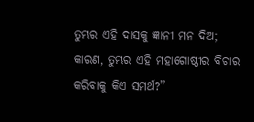ତୁମ୍ଭର ଏହି ଦାସକୁ ଜ୍ଞାନୀ ମନ ଦିଅ; କାରଣ, ତୁମ୍ଭର ଏହି ମହାଗୋଷ୍ଠୀର ବିଚାର କରିବାକୁ କିଏ ସମର୍ଥ?”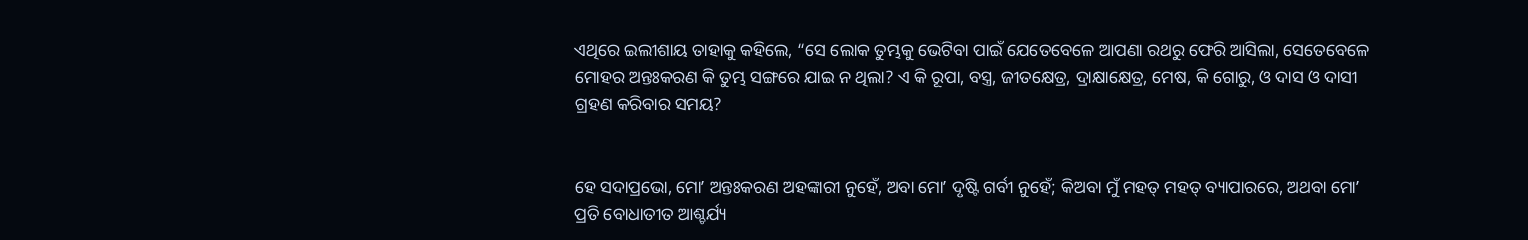ଏଥିରେ ଇଲୀଶାୟ ତାହାକୁ କହିଲେ, “ସେ ଲୋକ ତୁମ୍ଭକୁ ଭେଟିବା ପାଇଁ ଯେତେବେଳେ ଆପଣା ରଥରୁ ଫେରି ଆସିଲା, ସେତେବେଳେ ମୋହର ଅନ୍ତଃକରଣ କି ତୁମ୍ଭ ସଙ୍ଗରେ ଯାଇ ନ ଥିଲା? ଏ କି ରୂପା, ବସ୍ତ୍ର, ଜୀତକ୍ଷେତ୍ର, ଦ୍ରାକ୍ଷାକ୍ଷେତ୍ର, ମେଷ, କି ଗୋରୁ, ଓ ଦାସ ଓ ଦାସୀ ଗ୍ରହଣ କରିବାର ସମୟ?


ହେ ସଦାପ୍ରଭୋ, ମୋʼ ଅନ୍ତଃକରଣ ଅହଙ୍କାରୀ ନୁହେଁ, ଅବା ମୋʼ ଦୃଷ୍ଟି ଗର୍ବୀ ନୁହେଁ; କିଅବା ମୁଁ ମହତ୍ ମହତ୍ ବ୍ୟାପାରରେ, ଅଥବା ମୋʼ ପ୍ରତି ବୋଧାତୀତ ଆଶ୍ଚର୍ଯ୍ୟ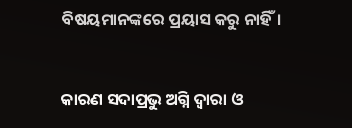ବିଷୟମାନଙ୍କରେ ପ୍ରୟାସ କରୁ ନାହିଁ।


କାରଣ ସଦାପ୍ରଭୁ ଅଗ୍ନି ଦ୍ୱାରା ଓ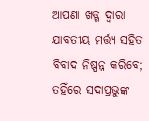ଆପଣା ଖଡ୍ଗ ଦ୍ୱାରା ଯାବତୀୟ ମର୍ତ୍ତ୍ୟ ସହିତ ବିବାଦ ନିଷ୍ପନ୍ନ କରିବେ; ତହିଁରେ ସଦାପ୍ରଭୁଙ୍କ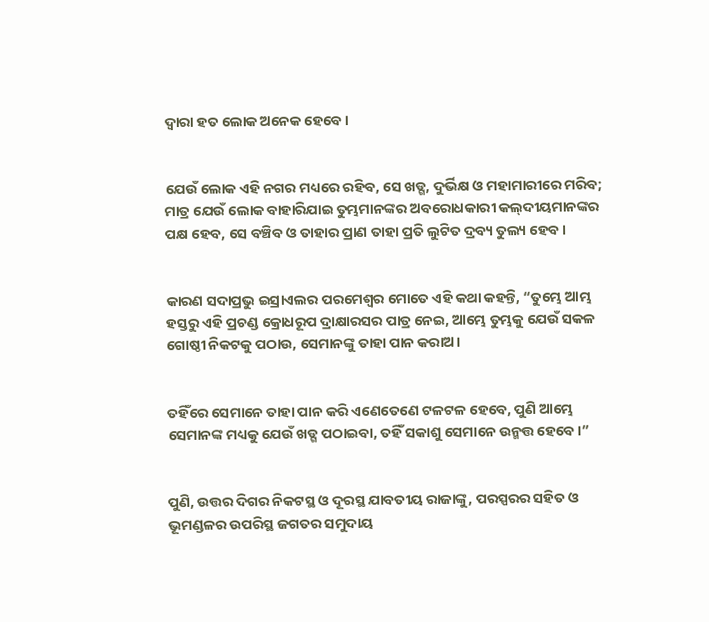ଦ୍ୱାରା ହତ ଲୋକ ଅନେକ ହେବେ।


ଯେଉଁ ଲୋକ ଏହି ନଗର ମଧ୍ୟରେ ରହିବ, ସେ ଖଡ୍ଗ, ଦୁର୍ଭିକ୍ଷ ଓ ମହାମାରୀରେ ମରିବ; ମାତ୍ର ଯେଉଁ ଲୋକ ବାହାରିଯାଇ ତୁମ୍ଭମାନଙ୍କର ଅବରୋଧକାରୀ କଲ୍‍ଦୀୟମାନଙ୍କର ପକ୍ଷ ହେବ, ସେ ବଞ୍ଚିବ ଓ ତାହାର ପ୍ରାଣ ତାହା ପ୍ରତି ଲୁଟିତ ଦ୍ରବ୍ୟ ତୁଲ୍ୟ ହେବ।


କାରଣ ସଦାପ୍ରଭୁ ଇସ୍ରାଏଲର ପରମେଶ୍ୱର ମୋତେ ଏହି କଥା କହନ୍ତି, “ତୁମ୍ଭେ ଆମ୍ଭ ହସ୍ତରୁ ଏହି ପ୍ରଚଣ୍ଡ କ୍ରୋଧରୂପ ଦ୍ରାକ୍ଷାରସର ପାତ୍ର ନେଇ, ଆମ୍ଭେ ତୁମ୍ଭକୁ ଯେଉଁ ସକଳ ଗୋଷ୍ଠୀ ନିକଟକୁ ପଠାଉ, ସେମାନଙ୍କୁ ତାହା ପାନ କରାଅ।


ତହିଁରେ ସେମାନେ ତାହା ପାନ କରି ଏଣେତେଣେ ଟଳଟଳ ହେବେ, ପୁଣି ଆମ୍ଭେ ସେମାନଙ୍କ ମଧ୍ୟକୁ ଯେଉଁ ଖଡ୍ଗ ପଠାଇବା, ତହିଁ ସକାଶୁ ସେମାନେ ଉନ୍ମତ୍ତ ହେବେ।”


ପୁଣି, ଉତ୍ତର ଦିଗର ନିକଟସ୍ଥ ଓ ଦୂରସ୍ଥ ଯାବତୀୟ ରାଜାଙ୍କୁ, ପରସ୍ପରର ସହିତ ଓ ଭୂମଣ୍ଡଳର ଉପରିସ୍ଥ ଜଗତର ସମୁଦାୟ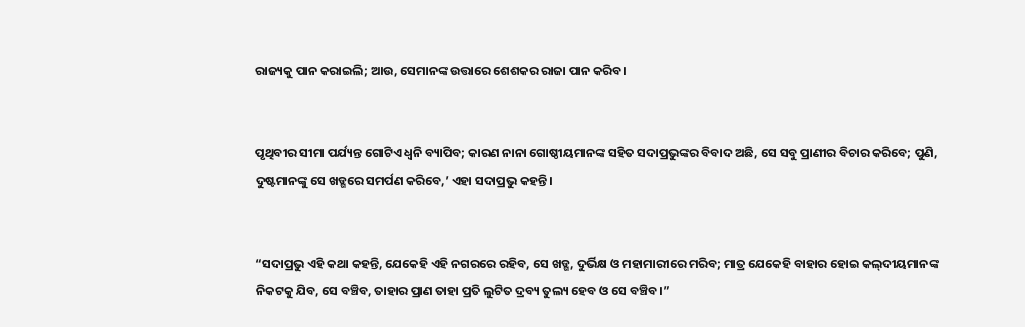ରାଜ୍ୟକୁ ପାନ କରାଇଲି; ଆଉ, ସେମାନଙ୍କ ଉତ୍ତାରେ ଶେଶକର ରାଜା ପାନ କରିବ।


ପୃଥିବୀର ସୀମା ପର୍ଯ୍ୟନ୍ତ ଗୋଟିଏ ଧ୍ୱନି ବ୍ୟାପିବ; କାରଣ ନାନା ଗୋଷ୍ଠୀୟମାନଙ୍କ ସହିତ ସଦାପ୍ରଭୁଙ୍କର ବିବାଦ ଅଛି, ସେ ସବୁ ପ୍ରାଣୀର ବିଚାର କରିବେ; ପୁଣି, ଦୁଷ୍ଟମାନଙ୍କୁ ସେ ଖଡ୍ଗରେ ସମର୍ପଣ କରିବେ,’ ଏହା ସଦାପ୍ରଭୁ କହନ୍ତି।


“ସଦାପ୍ରଭୁ ଏହି କଥା କହନ୍ତି, ଯେକେହି ଏହି ନଗରରେ ରହିବ, ସେ ଖଡ୍ଗ, ଦୁର୍ଭିକ୍ଷ ଓ ମହାମାରୀରେ ମରିବ; ମାତ୍ର ଯେକେହି ବାହାର ହୋଇ କଲ୍‍ଦୀୟମାନଙ୍କ ନିକଟକୁ ଯିବ, ସେ ବଞ୍ଚିବ, ତାହାର ପ୍ରାଣ ତାହା ପ୍ରତି ଲୁଟିତ ଦ୍ରବ୍ୟ ତୁଲ୍ୟ ହେବ ଓ ସେ ବଞ୍ଚିବ।”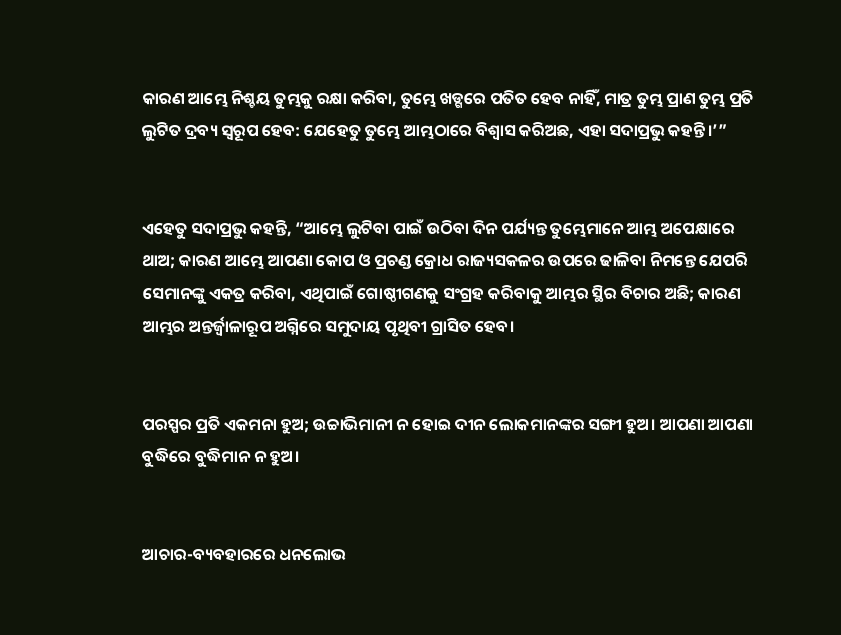କାରଣ ଆମ୍ଭେ ନିଶ୍ଚୟ ତୁମ୍ଭକୁ ରକ୍ଷା କରିବା, ତୁମ୍ଭେ ଖଡ୍ଗରେ ପତିତ ହେବ ନାହିଁ, ମାତ୍ର ତୁମ୍ଭ ପ୍ରାଣ ତୁମ୍ଭ ପ୍ରତି ଲୁଟିତ ଦ୍ରବ୍ୟ ସ୍ୱରୂପ ହେବ: ଯେହେତୁ ତୁମ୍ଭେ ଆମ୍ଭଠାରେ ବିଶ୍ୱାସ କରିଅଛ, ଏହା ସଦାପ୍ରଭୁ କହନ୍ତି।’”


ଏହେତୁ ସଦାପ୍ରଭୁ କହନ୍ତି, “ଆମ୍ଭେ ଲୁଟିବା ପାଇଁ ଉଠିବା ଦିନ ପର୍ଯ୍ୟନ୍ତ ତୁମ୍ଭେମାନେ ଆମ୍ଭ ଅପେକ୍ଷାରେ ଥାଅ; କାରଣ ଆମ୍ଭେ ଆପଣା କୋପ ଓ ପ୍ରଚଣ୍ଡ କ୍ରୋଧ ରାଜ୍ୟସକଳର ଉପରେ ଢାଳିବା ନିମନ୍ତେ ଯେପରି ସେମାନଙ୍କୁ ଏକତ୍ର କରିବା, ଏଥିପାଇଁ ଗୋଷ୍ଠୀଗଣକୁ ସଂଗ୍ରହ କରିବାକୁ ଆମ୍ଭର ସ୍ଥିର ବିଚାର ଅଛି; କାରଣ ଆମ୍ଭର ଅନ୍ତର୍ଜ୍ୱାଳାରୂପ ଅଗ୍ନିରେ ସମୁଦାୟ ପୃଥିବୀ ଗ୍ରାସିତ ହେବ।


ପରସ୍ପର ପ୍ରତି ଏକମନା ହୁଅ; ଉଚ୍ଚାଭିମାନୀ ନ ହୋଇ ଦୀନ ଲୋକମାନଙ୍କର ସଙ୍ଗୀ ହୁଅ। ଆପଣା ଆପଣା ବୁଦ୍ଧିରେ ବୁଦ୍ଧିମାନ ନ ହୁଅ।


ଆଚାର-ବ୍ୟବହାରରେ ଧନଲୋଭ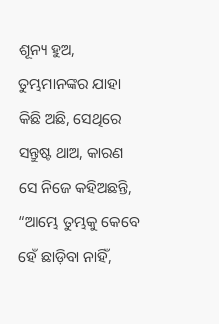ଶୂନ୍ୟ ହୁଅ, ତୁମ୍ଭମାନଙ୍କର ଯାହା କିଛି ଅଛି, ସେଥିରେ ସନ୍ତୁଷ୍ଟ ଥାଅ, କାରଣ ସେ ନିଜେ କହିଅଛନ୍ତି, “ଆମ୍ଭେ ତୁମ୍ଭକୁ କେବେ ହେଁ ଛାଡ଼ିବା ନାହିଁ,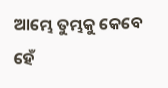ଆମ୍ଭେ ତୁମ୍ଭକୁ କେବେ ହେଁ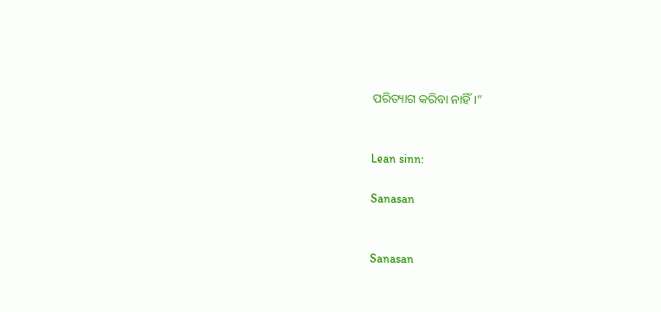ପରିତ୍ୟାଗ କରିବା ନାହିଁ।”


Lean sinn:

Sanasan


Sanasan